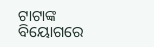ଟାଟାଙ୍କ ବିୟୋଗରେ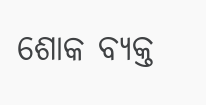ଶୋକ ବ୍ୟକ୍ତ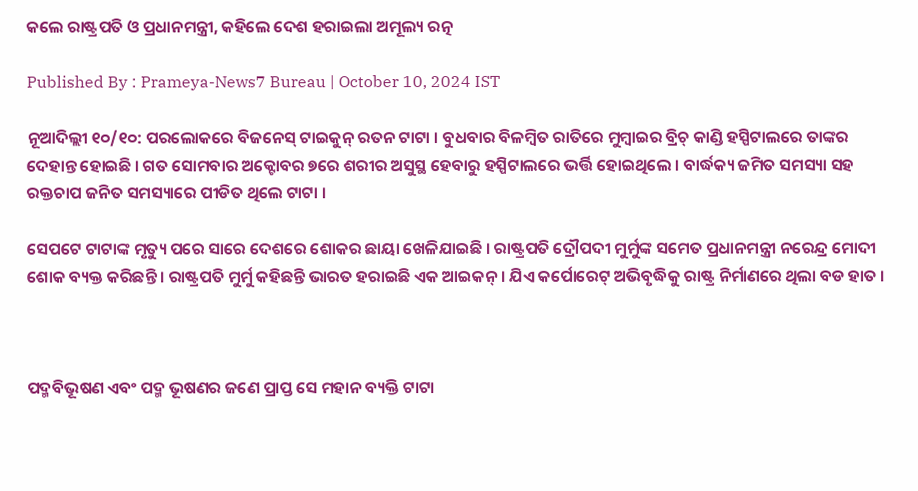କଲେ ରାଷ୍ଟ୍ରପତି ଓ ପ୍ରଧାନମନ୍ତ୍ରୀ, କହିଲେ ଦେଶ ହରାଇଲା ଅମୂଲ୍ୟ ରତ୍ନ

Published By : Prameya-News7 Bureau | October 10, 2024 IST

ନୂଆଦିଲ୍ଲୀ ୧୦/୧୦: ପରଲୋକରେ ବିଜନେସ୍ ଟାଇକୁନ୍‌ ରତନ ଟାଟା । ବୁଧବାର ବିଳମ୍ବିତ ରାତିରେ ମୁମ୍ବାଇର ବ୍ରିଚ୍ କାଣ୍ଡି ହସ୍ପିଟାଲରେ ତାଙ୍କର ଦେହାନ୍ତ ହୋଇଛି । ଗତ ସୋମବାର ଅକ୍ଟୋବର ୭ରେ ଶରୀର ଅସୁସ୍ଥ ହେବାରୁ ହସ୍ପିଟାଲରେ ଭର୍ତ୍ତି ହୋଇଥିଲେ । ବାର୍ଦ୍ଧକ୍ୟ ଜମିତ ସମସ୍ୟା ସହ ରକ୍ତଚାପ ଜନିତ ସମସ୍ୟାରେ ପୀଡିତ ଥିଲେ ଟାଟା ।

ସେପଟେ ଟାଟାଙ୍କ ମୃତ୍ୟୁ ପରେ ସାରେ ଦେଶରେ ଶୋକର ଛାୟା ଖେଳିଯାଇଛି । ରାଷ୍ଟ୍ରପତି ଦ୍ରୌପଦୀ ମୁର୍ମୁଙ୍କ ସମେତ ପ୍ରଧାନମନ୍ତ୍ରୀ ନରେନ୍ଦ୍ର ମୋଦୀ ଶୋକ ବ୍ୟକ୍ତ କରିଛନ୍ତି । ରାଷ୍ଟ୍ରପତି ମୁର୍ମୁ କହିଛନ୍ତି ଭାରତ ହରାଇଛି ଏକ ଆଇକନ୍ । ଯିଏ କର୍ପୋରେଟ୍ ଅଭିବୃଦ୍ଧିକୁ ରାଷ୍ଟ୍ର ନିର୍ମାଣରେ ଥିଲା ବଡ ହାତ ।



ପଦ୍ମବିଭୂଷଣ ଏବଂ ପଦ୍ମ ଭୂଷଣର ଜଣେ ପ୍ରାପ୍ତ ସେ ମହାନ ବ୍ୟକ୍ତି ଟାଟା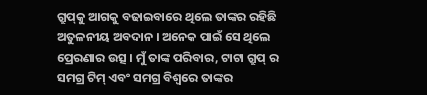ଗ୍ରୁପ୍‌କୁ ଆଗକୁ ବଢାଇବାରେ ଥିଲେ ତାଙ୍କର ରହିଛି ଅତୁଳନୀୟ ଅବଦାନ । ଅନେକ ପାଇଁ ସେ ଥିଲେ ପ୍ରେରଣାର ଉତ୍ସ । ମୁଁ ତାଙ୍କ ପରିବାର, ଟାଟା ଗ୍ରୁପ୍ ର ସମଗ୍ର ଟିମ୍ ଏବଂ ସମଗ୍ର ବିଶ୍ୱରେ ତାଙ୍କର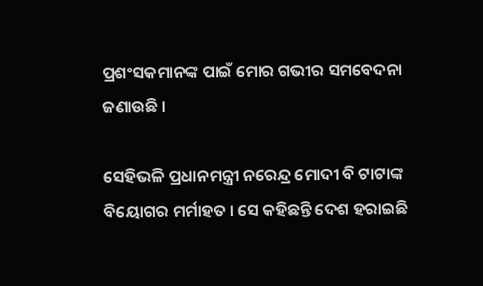ପ୍ରଶଂସକମାନଙ୍କ ପାଇଁ ମୋର ଗଭୀର ସମବେଦନା ଜଣାଉଛି ।

ସେହିଭଳି ପ୍ରଧାନମନ୍ତ୍ରୀ ନରେନ୍ଦ୍ର ମୋଦୀ ବି ଟାଟାଙ୍କ ବିୟୋଗର ମର୍ମାହତ । ସେ କହିଛନ୍ତି ଦେଶ ହରାଇଛି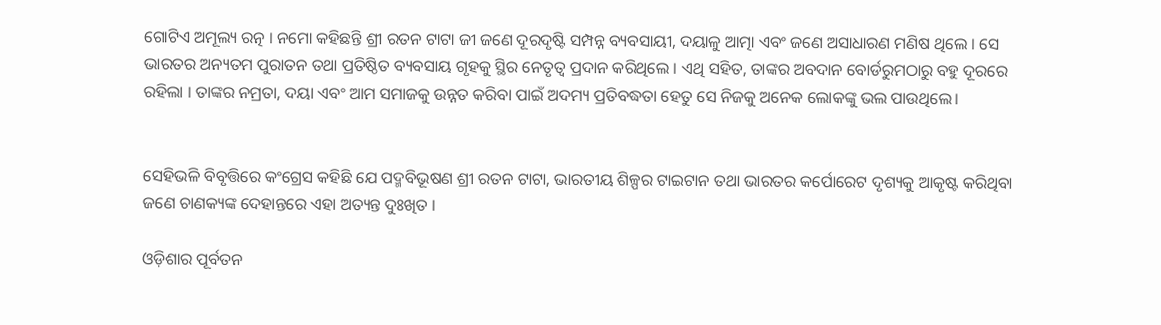ଗୋଟିଏ ଅମୂଲ୍ୟ ରତ୍ନ । ନମୋ କହିଛନ୍ତି ଶ୍ରୀ ରତନ ଟାଟା ଜୀ ଜଣେ ଦୂରଦୃଷ୍ଟି ସମ୍ପନ୍ନ ବ୍ୟବସାୟୀ, ଦୟାଳୁ ଆତ୍ମା ଏବଂ ଜଣେ ଅସାଧାରଣ ମଣିଷ ଥିଲେ । ସେ ଭାରତର ଅନ୍ୟତମ ପୁରାତନ ତଥା ପ୍ରତିଷ୍ଠିତ ବ୍ୟବସାୟ ଗୃହକୁ ସ୍ଥିର ନେତୃତ୍ୱ ପ୍ରଦାନ କରିଥିଲେ । ଏଥି ସହିତ, ତାଙ୍କର ଅବଦାନ ବୋର୍ଡରୁମଠାରୁ ବହୁ ଦୂରରେ ରହିଲା । ତାଙ୍କର ନମ୍ରତା, ଦୟା ଏବଂ ଆମ ସମାଜକୁ ଉନ୍ନତ କରିବା ପାଇଁ ଅଦମ୍ୟ ପ୍ରତିବଦ୍ଧତା ହେତୁ ସେ ନିଜକୁ ଅନେକ ଲୋକଙ୍କୁ ଭଲ ପାଉଥିଲେ।


ସେହିଭଳି ବିବୃତ୍ତିରେ କଂଗ୍ରେସ କହିଛି ଯେ ପଦ୍ମବିଭୂଷଣ ଶ୍ରୀ ରତନ ଟାଟା, ଭାରତୀୟ ଶିଳ୍ପର ଟାଇଟାନ ତଥା ଭାରତର କର୍ପୋରେଟ ଦୃଶ୍ୟକୁ ଆକୃଷ୍ଟ କରିଥିବା ଜଣେ ଚାଣକ୍ୟଙ୍କ ଦେହାନ୍ତରେ ଏହା ଅତ୍ୟନ୍ତ ଦୁଃଖିତ ।

ଓଡ଼ିଶାର ପୂର୍ବତନ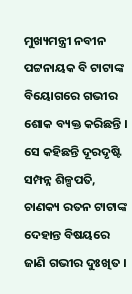ମୁଖ୍ୟମନ୍ତ୍ରୀ ନବୀନ ପଟ୍ଟନାୟକ ବି ଟାଟାଙ୍କ ବିୟୋଗରେ ଗଭୀର ଶୋକ ବ୍ୟକ୍ତ କରିଛନ୍ତି । ସେ କହିଛନ୍ତି ଦୂରଦୃଷ୍ଟି ସମ୍ପନ୍ନ ଶିଳ୍ପପତି, ଚାଣକ୍ୟ ରତନ ଟାଟାଙ୍କ ଦେହାନ୍ତ ବିଷୟରେ ଜାଣି ଗଭୀର ଦୁଃଖିତ ।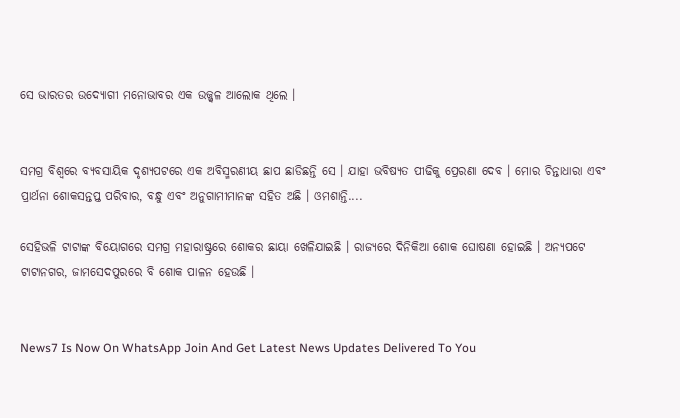ସେ ଭାରତର ଉଦ୍ୟୋଗୀ ମନୋଭାବର ଏକ ଉଜ୍ଜ୍ୱଳ ଆଲୋକ ଥିଲେ ।


ସମଗ୍ର ବିଶ୍ୱରେ ବ୍ୟବସାୟିକ ଦୃଶ୍ୟପଟରେ ଏକ ଅବିସ୍ମରଣୀୟ ଛାପ ଛାଡିଛନ୍ତି ସେ । ଯାହା ଭବିଷ୍ୟତ ପୀଢିକୁ ପ୍ରେରଣା ଦେବ । ମୋର ଚିନ୍ତାଧାରା ଏବଂ ପ୍ରାର୍ଥନା ଶୋକସନ୍ତପ୍ତ ପରିବାର, ବନ୍ଧୁ ଏବଂ ଅନୁଗାମୀମାନଙ୍କ ସହିତ ଅଛି । ଓମଶାନ୍ତି....

ସେହିଭଳି ଟାଟାଙ୍କ ବିୟୋଗରେ ସମଗ୍ର ମହାରାଷ୍ଟ୍ରରେ ଶୋକର ଛାୟା ଖେଳିଯାଇଛି । ରାଜ୍ୟରେ ଦିନିକିଆ ଶୋକ ଘୋଷଣା ହୋଇଛି । ଅନ୍ୟପଟେ ଟାଟାନଗର, ଜାମସେଦପୁରରେ ବି ଶୋକ ପାଳନ ହେଉଛି ।


News7 Is Now On WhatsApp Join And Get Latest News Updates Delivered To You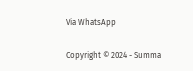Via WhatsApp

Copyright © 2024 - Summa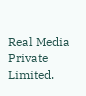Real Media Private Limited.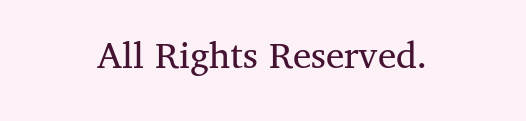All Rights Reserved.